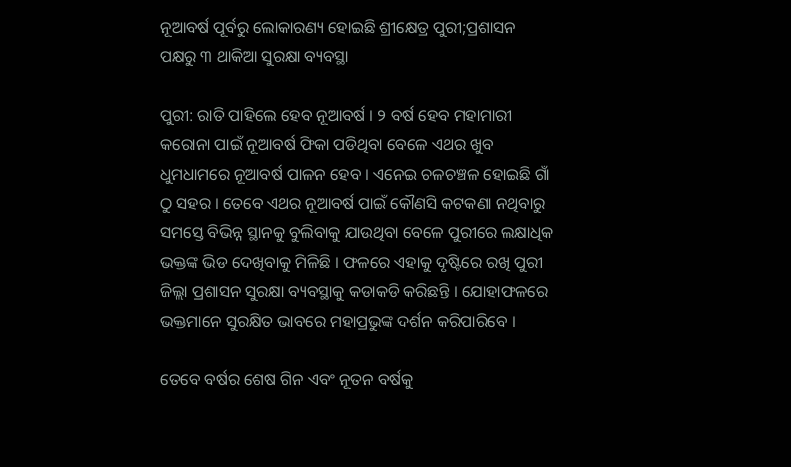ନୂଆବର୍ଷ ପୂର୍ବରୁ ଲୋକାରଣ୍ୟ ହୋଇଛି ଶ୍ରୀକ୍ଷେତ୍ର ପୁରୀ;ପ୍ରଶାସନ ପକ୍ଷରୁ ୩ ଥାକିଆ ସୁରକ୍ଷା ବ୍ୟବସ୍ଥା

ପୁରୀ: ରାତି ପାହିଲେ ହେବ ନୂଆବର୍ଷ । ୨ ବର୍ଷ ହେବ ମହାମାରୀ କରୋନା ପାଇଁ ନୂଆବର୍ଷ ଫିକା ପଡିଥିବା ବେଳେ ଏଥର ଖୁବ ଧୁମଧାମରେ ନୂଆବର୍ଷ ପାଳନ ହେବ । ଏନେଇ ଚଳଚଞ୍ଚଳ ହୋଇଛି ଗାଁ ଠୁ ସହର । ତେବେ ଏଥର ନୂଆବର୍ଷ ପାଇଁ କୌଣସି କଟକଣା ନଥିବାରୁ ସମସ୍ତେ ବିଭିନ୍ନ ସ୍ଥାନକୁ ବୁଲିବାକୁ ଯାଉଥିବା ବେଳେ ପୁରୀରେ ଲକ୍ଷାଧିକ ଭକ୍ତଙ୍କ ଭିଡ ଦେଖିବାକୁ ମିଳିଛି । ଫଳରେ ଏହାକୁ ଦୃଷ୍ଟିରେ ରଖି ପୁରୀ ଜିଲ୍ଲା ପ୍ରଶାସନ ସୁରକ୍ଷା ବ୍ୟବସ୍ଥାକୁ କଡାକଡି କରିଛନ୍ତି । ଯୋହାଫଳରେ ଭକ୍ତମାନେ ସୁରକ୍ଷିତ ଭାବରେ ମହାପ୍ରଭୁଙ୍କ ଦର୍ଶନ କରିପାରିବେ ।

ତେବେ ବର୍ଷର ଶେଷ ଗିନ ଏବଂ ନୂତନ ବର୍ଷକୁ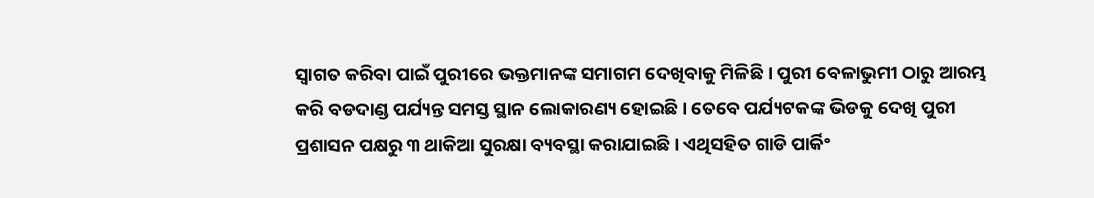ସ୍ୱାଗତ କରିବା ପାଇଁ ପୁରୀରେ ଭକ୍ତମାନଙ୍କ ସମାଗମ ଦେଖିବାକୁ ମିଳିଛି । ପୁରୀ ବେଳାଭୁମୀ ଠାରୁ ଆରମ୍ଭ କରି ବଡଦାଣ୍ଡ ପର୍ଯ୍ୟନ୍ତ ସମସ୍ତ ସ୍ଥାନ ଲୋକାରଣ୍ୟ ହୋଇଛି । ତେବେ ପର୍ଯ୍ୟଟକଙ୍କ ଭିଡକୁ ଦେଖି ପୁରୀ ପ୍ରଶାସନ ପକ୍ଷରୁ ୩ ଥାକିଆ ସୁରକ୍ଷା ବ୍ୟବସ୍ଥା କରାଯାଇଛି । ଏଥିସହିତ ଗାଡି ପାର୍କିଂ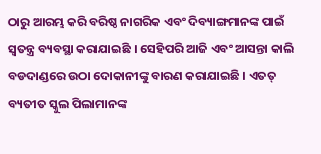ଠାରୁ ଆରମ୍ଭ କରି ବରିଷ୍ଠ ନାଗରିକ ଏବଂ ଦିବ୍ୟାଙ୍ଗମାନଙ୍କ ପାଇଁ ସ୍ୱତନ୍ତ୍ର ବ୍ୟବସ୍ଥା କରାଯାଇଛି । ସେହିପରି ଆଜି ଏବଂ ଆସନ୍ତା କାଲି ବଡଦାଣ୍ଡରେ ଉଠା ଦୋକାନୀଙ୍କୁ ବାରଣ କରାଯାଇଛି । ଏତତ୍ ବ୍ୟତୀତ ସ୍କୁଲ ପିଲାମାନଙ୍କ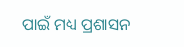ପାଇଁ ମଧ୍ୟ ପ୍ରଶାସନ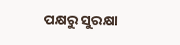ପକ୍ଷରୁ ସୁରକ୍ଷା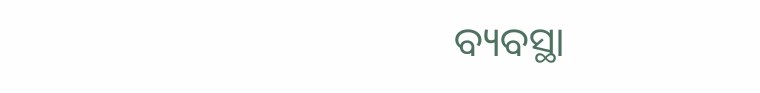ବ୍ୟବସ୍ଥା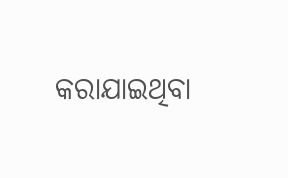କରାଯାଇଥିବା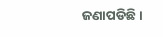ଜଣାପଡିଛି ।